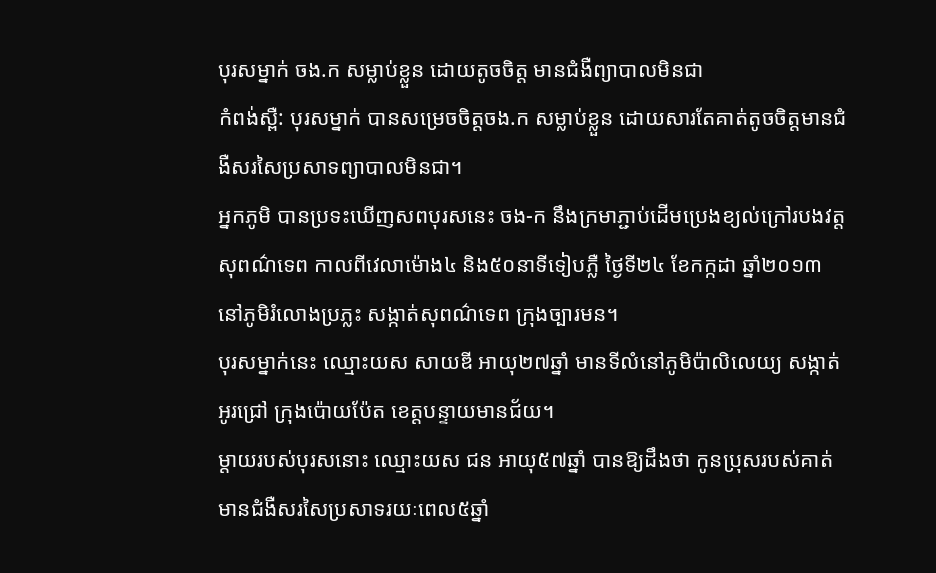បុរសម្នាក់ ចង.ក សម្លាប់ខ្លួន ដោយតូចចិត្ត មានជំងឺព្យាបាលមិនជា
កំពង់ស្ពឺ: បុរសម្នាក់ បានសម្រេចចិត្តចង.ក សម្លាប់ខ្លួន ដោយសារតែគាត់តូចចិត្តមានជំងឺសរសៃប្រសាទព្យាបាលមិនជា។
អ្នកភូមិ បានប្រទះឃើញសពបុរសនេះ ចង-ក នឹងក្រមាភ្ជាប់ដើមប្រេងខ្យល់ក្រៅរបងវត្តសុពណ៌ទេព កាលពីវេលាម៉ោង៤ និង៥០នាទីទៀបភ្លឺ ថ្ងៃទី២៤ ខែកក្កដា ឆ្នាំ២០១៣ នៅភូមិរំលោងប្រភ្លះ សង្កាត់សុពណ៌ទេព ក្រុងច្បារមន។
បុរសម្នាក់នេះ ឈ្មោះយស សាយឌី អាយុ២៧ឆ្នាំ មានទីលំនៅភូមិប៉ាលិលេយ្យ សង្កាត់អូរជ្រៅ ក្រុងប៉ោយប៉ែត ខេត្តបន្ទាយមានជ័យ។
ម្តាយរបស់បុរសនោះ ឈ្មោះយស ជន អាយុ៥៧ឆ្នាំ បានឱ្យដឹងថា កូនប្រុសរបស់គាត់មានជំងឺសរសៃប្រសាទរយៈពេល៥ឆ្នាំ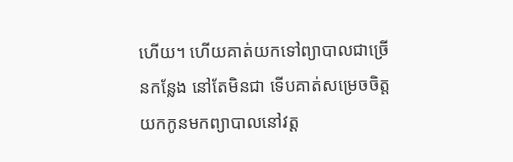ហើយ។ ហើយគាត់យកទៅព្យាបាលជាច្រើនកន្លែង នៅតែមិនជា ទើបគាត់សម្រេចចិត្តយកកូនមកព្យាបាលនៅវត្ត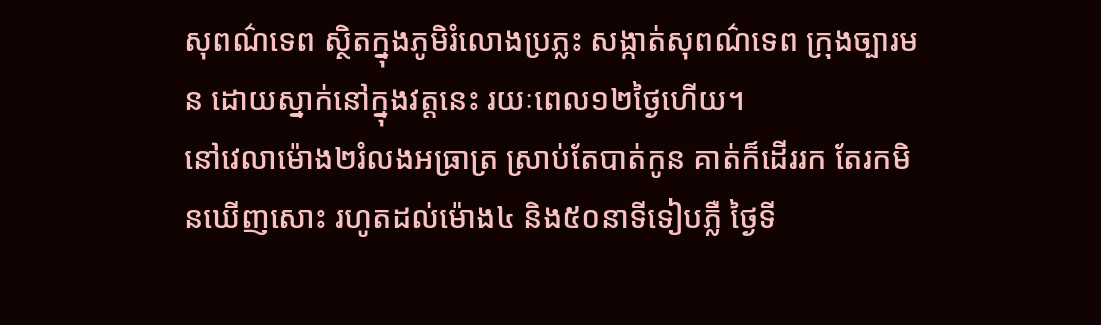សុពណ៌ទេព ស្ថិតក្នុងភូមិរំលោងប្រភ្លះ សង្កាត់សុពណ៌ទេព ក្រុងច្បារមន ដោយស្នាក់នៅក្នុងវត្តនេះ រយៈពេល១២ថ្ងៃហើយ។
នៅវេលាម៉ោង២រំលងអធ្រាត្រ ស្រាប់តែបាត់កូន គាត់ក៏ដើររក តែរកមិនឃើញសោះ រហូតដល់ម៉ោង៤ និង៥០នាទីទៀបភ្លឺ ថ្ងៃទី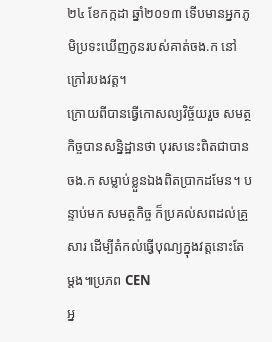២៤ ខែកក្កដា ឆ្នាំ២០១៣ ទើបមានអ្នកភូមិប្រទះឃើញកូនរបស់គាត់ចង.ក នៅក្រៅរបងវត្ត។
ក្រោយពីបានធ្វើកោសល្យវិច្ច័យរួច សមត្ថកិច្ចបានសន្និដ្ឋានថា បុរសនេះពិតជាបានចង.ក សម្លាប់ខ្លួនឯងពិតប្រាកដមែន។ បន្ទាប់មក សមត្ថកិច្ច ក៏ប្រគល់សពដល់គ្រួសារ ដើម្បីតំកល់ធ្វើបុណ្យក្នុងវត្តនោះតែម្តង៕ប្រភព CEN
អ្ន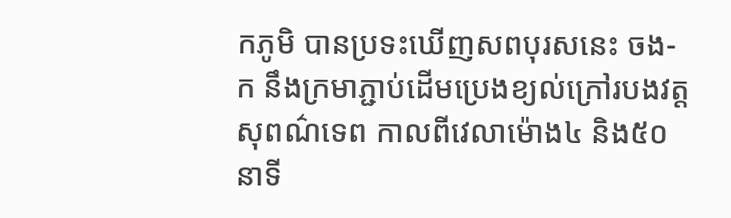កភូមិ បានប្រទះឃើញសពបុរសនេះ ចង-ក នឹងក្រមាភ្ជាប់ដើមប្រេងខ្យល់ក្រៅរបងវត្តសុពណ៌ទេព កាលពីវេលាម៉ោង៤ និង៥០នាទី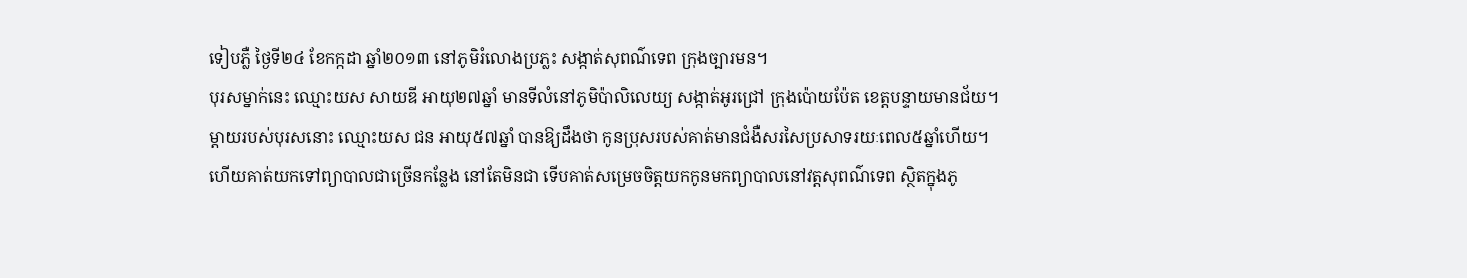ទៀបភ្លឺ ថ្ងៃទី២៤ ខែកក្កដា ឆ្នាំ២០១៣ នៅភូមិរំលោងប្រភ្លះ សង្កាត់សុពណ៌ទេព ក្រុងច្បារមន។
បុរសម្នាក់នេះ ឈ្មោះយស សាយឌី អាយុ២៧ឆ្នាំ មានទីលំនៅភូមិប៉ាលិលេយ្យ សង្កាត់អូរជ្រៅ ក្រុងប៉ោយប៉ែត ខេត្តបន្ទាយមានជ័យ។
ម្តាយរបស់បុរសនោះ ឈ្មោះយស ជន អាយុ៥៧ឆ្នាំ បានឱ្យដឹងថា កូនប្រុសរបស់គាត់មានជំងឺសរសៃប្រសាទរយៈពេល៥ឆ្នាំហើយ។ ហើយគាត់យកទៅព្យាបាលជាច្រើនកន្លែង នៅតែមិនជា ទើបគាត់សម្រេចចិត្តយកកូនមកព្យាបាលនៅវត្តសុពណ៌ទេព ស្ថិតក្នុងភូ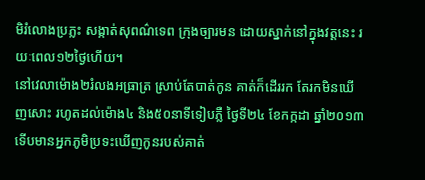មិរំលោងប្រភ្លះ សង្កាត់សុពណ៌ទេព ក្រុងច្បារមន ដោយស្នាក់នៅក្នុងវត្តនេះ រយៈពេល១២ថ្ងៃហើយ។
នៅវេលាម៉ោង២រំលងអធ្រាត្រ ស្រាប់តែបាត់កូន គាត់ក៏ដើររក តែរកមិនឃើញសោះ រហូតដល់ម៉ោង៤ និង៥០នាទីទៀបភ្លឺ ថ្ងៃទី២៤ ខែកក្កដា ឆ្នាំ២០១៣ ទើបមានអ្នកភូមិប្រទះឃើញកូនរបស់គាត់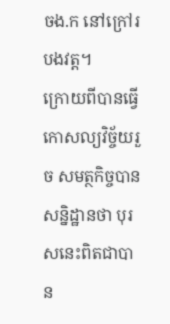ចង.ក នៅក្រៅរបងវត្ត។
ក្រោយពីបានធ្វើកោសល្យវិច្ច័យរួច សមត្ថកិច្ចបានសន្និដ្ឋានថា បុរសនេះពិតជាបាន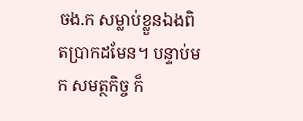ចង.ក សម្លាប់ខ្លួនឯងពិតប្រាកដមែន។ បន្ទាប់មក សមត្ថកិច្ច ក៏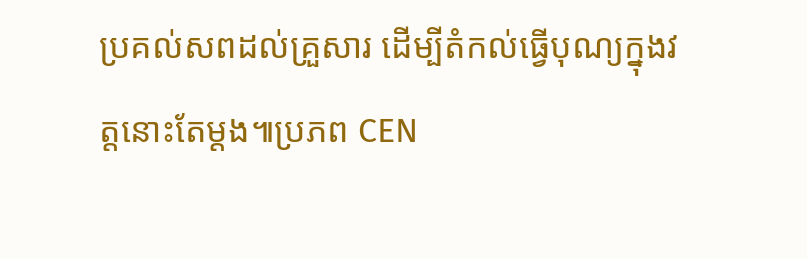ប្រគល់សពដល់គ្រួសារ ដើម្បីតំកល់ធ្វើបុណ្យក្នុងវត្តនោះតែម្តង៕ប្រភព CEN